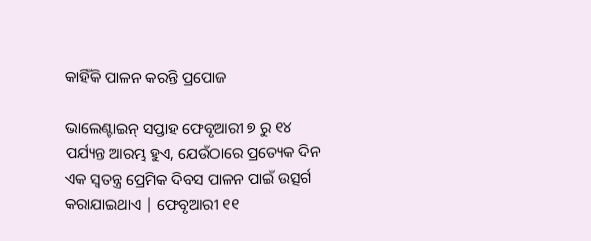କାହିଁକି ପାଳନ କରନ୍ତି ପ୍ରପୋଜ

ଭାଲେଣ୍ଟାଇନ୍ ସପ୍ତାହ ଫେବୃଆରୀ ୭ ରୁ ୧୪ ପର୍ଯ୍ୟନ୍ତ ଆରମ୍ଭ ହୁଏ, ଯେଉଁଠାରେ ପ୍ରତ୍ୟେକ ଦିନ ଏକ ସ୍ୱତନ୍ତ୍ର ପ୍ରେମିକ ଦିବସ ପାଳନ ପାଇଁ ଉତ୍ସର୍ଗ କରାଯାଇଥାଏ | ଫେବୃଆରୀ ୧୧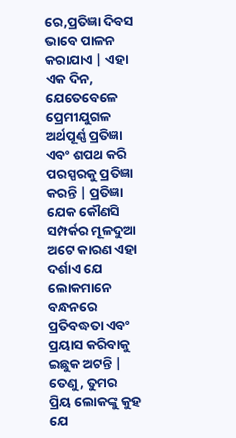ରେ,ପ୍ରତିଜ୍ଞା ଦିବସ ଭାବେ ପାଳନ କରାଯାଏ | ଏହା ଏକ ଦିନ, ଯେତେବେଳେ ପ୍ରେମୀଯୁଗଳ ଅର୍ଥପୂର୍ଣ୍ଣ ପ୍ରତିଜ୍ଞା ଏବଂ ଶପଥ କରି ପରସ୍ପରକୁ ପ୍ରତିଜ୍ଞା କରନ୍ତି | ପ୍ରତିଜ୍ଞା ଯେକ କୌଣସି ସମ୍ପର୍କର ମୂଳଦୁଆ ଅଟେ କାରଣ ଏହା ଦର୍ଶାଏ ଯେ ଲୋକମାନେ ବନ୍ଧନରେ ପ୍ରତିବଦ୍ଧତା ଏବଂ ପ୍ରୟାସ କରିବାକୁ ଇଛୁକ ଅଟନ୍ତି |
ତେଣୁ, ତୁମର ପ୍ରିୟ ଲୋକଙ୍କୁ କୁହ ଯେ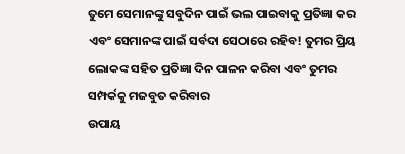ତୁମେ ସେମାନଙ୍କୁ ସବୁଦିନ ପାଇଁ ଭଲ ପାଇବାକୁ ପ୍ରତିଜ୍ଞା କର ଏବଂ ସେମାନଙ୍କ ପାଇଁ ସର୍ବଦା ସେଠାରେ ରହିବ! ତୁମର ପ୍ରିୟ ଲୋକଙ୍କ ସହିତ ପ୍ରତିଜ୍ଞା ଦିନ ପାଳନ କରିବା ଏବଂ ତୁମର ସମ୍ପର୍କକୁ ମଜବୁତ କରିବାର
ଉପାୟ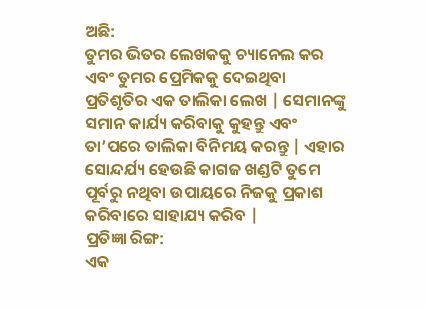ଅଛି:
ତୁମର ଭିତର ଲେଖକକୁ ଚ୍ୟାନେଲ କର ଏବଂ ତୁମର ପ୍ରେମିକକୁ ଦେଇଥିବା ପ୍ରତିଶୃତିର ଏକ ତାଲିକା ଲେଖ | ସେମାନଙ୍କୁ ସମାନ କାର୍ଯ୍ୟ କରିବାକୁ କୁହନ୍ତୁ ଏବଂ ତା’ପରେ ତାଲିକା ବିନିମୟ କରନ୍ତୁ | ଏହାର ସୋନ୍ଦର୍ଯ୍ୟ ହେଉଛି କାଗଜ ଖଣ୍ଡଟି ତୁମେ ପୂର୍ବରୁ ନଥିବା ଉପାୟରେ ନିଜକୁ ପ୍ରକାଶ କରିବାରେ ସାହାଯ୍ୟ କରିବ |
ପ୍ରତିଜ୍ଞା ରିଙ୍ଗ:
ଏକ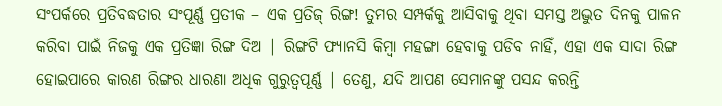ସଂପର୍କରେ ପ୍ରତିବଦ୍ଧତାର ସଂପୂର୍ଣ୍ଣ ପ୍ରତୀକ – ଏକ ପ୍ରତିଜ୍ ରିଙ୍ଗ! ତୁମର ସମ୍ପର୍କକୁ ଆସିବାକୁ ଥିବା ସମସ୍ତ ଅଦ୍ଭୁତ ଦିନକୁ ପାଳନ କରିବା ପାଇଁ ନିଜକୁ ଏକ ପ୍ରତିଜ୍ଞା ରିଙ୍ଗ ଦିଅ | ରିଙ୍ଗଟି ଫ୍ୟାନସି କିମ୍ବା ମହଙ୍ଗା ହେବାକୁ ପଡିବ ନାହିଁ, ଏହା ଏକ ସାଦା ରିଙ୍ଗ ହୋଇପାରେ କାରଣ ରିଙ୍ଗର ଧାରଣା ଅଧିକ ଗୁରୁତ୍ୱପୂର୍ଣ୍ଣ | ତେଣୁ, ଯଦି ଆପଣ ସେମାନଙ୍କୁ ପସନ୍ଦ କରନ୍ତି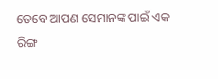ତେବେ ଆପଣ ସେମାନଙ୍କ ପାଇଁ ଏକ ରିଙ୍ଗ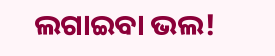ଲଗାଇବା ଭଲ!